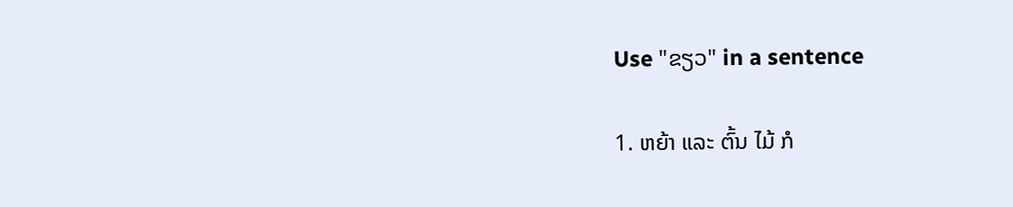Use "ຂຽວ" in a sentence

1. ຫຍ້າ ແລະ ຕົ້ນ ໄມ້ ກໍ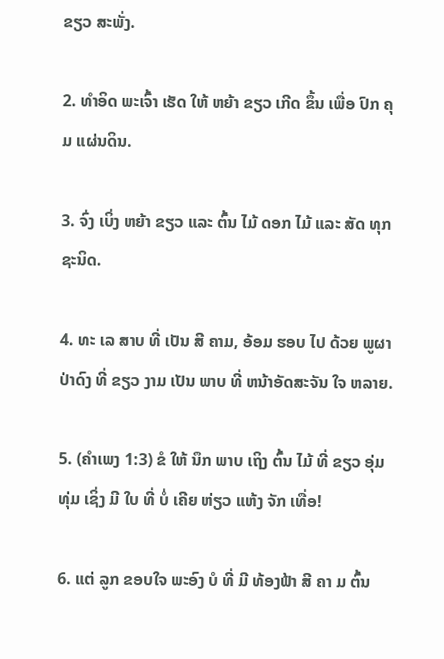ຂຽວ ສະພັ່ງ.

2. ທໍາອິດ ພະເຈົ້າ ເຮັດ ໃຫ້ ຫຍ້າ ຂຽວ ເກີດ ຂຶ້ນ ເພື່ອ ປົກ ຄຸມ ແຜ່ນດິນ.

3. ຈົ່ງ ເບິ່ງ ຫຍ້າ ຂຽວ ແລະ ຕົ້ນ ໄມ້ ດອກ ໄມ້ ແລະ ສັດ ທຸກ ຊະນິດ.

4. ທະ ເລ ສາບ ທີ່ ເປັນ ສີ ຄາມ, ອ້ອມ ຮອບ ໄປ ດ້ວຍ ພູຜາ ປ່າດົງ ທີ່ ຂຽວ ງາມ ເປັນ ພາບ ທີ່ ຫນ້າອັດສະຈັນ ໃຈ ຫລາຍ.

5. (ຄໍາເພງ 1:3) ຂໍ ໃຫ້ ນຶກ ພາບ ເຖິງ ຕົ້ນ ໄມ້ ທີ່ ຂຽວ ອຸ່ມ ທຸ່ມ ເຊິ່ງ ມີ ໃບ ທີ່ ບໍ່ ເຄີຍ ຫ່ຽວ ແຫ້ງ ຈັກ ເທື່ອ!

6. ແຕ່ ລູກ ຂອບໃຈ ພະອົງ ບໍ ທີ່ ມີ ທ້ອງຟ້າ ສີ ຄາ ມ ຕົ້ນ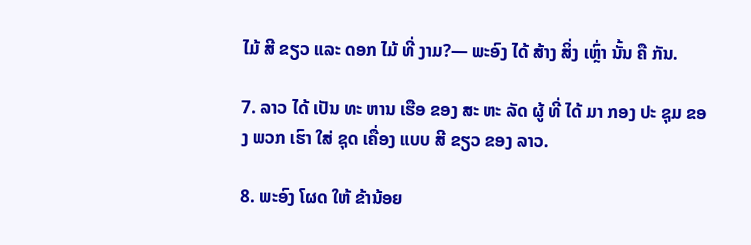ໄມ້ ສີ ຂຽວ ແລະ ດອກ ໄມ້ ທີ່ ງາມ?— ພະອົງ ໄດ້ ສ້າງ ສິ່ງ ເຫຼົ່າ ນັ້ນ ຄື ກັນ.

7. ລາວ ໄດ້ ເປັນ ທະ ຫານ ເຮືອ ຂອງ ສະ ຫະ ລັດ ຜູ້ ທີ່ ໄດ້ ມາ ກອງ ປະ ຊຸມ ຂອງ ພວກ ເຮົາ ໃສ່ ຊຸດ ເຄື່ອງ ແບບ ສີ ຂຽວ ຂອງ ລາວ.

8. ພະອົງ ໂຜດ ໃຫ້ ຂ້ານ້ອຍ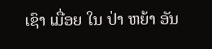ເຊົາ ເມື່ອຍ ໃນ ປ່າ ຫຍ້າ ອັນ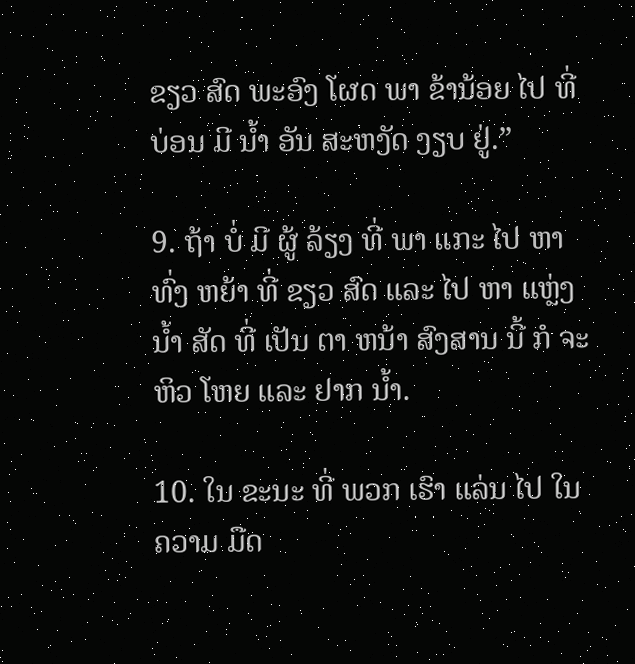ຂຽວ ສົດ ພະອົງ ໂຜດ ພາ ຂ້ານ້ອຍ ໄປ ທີ່ ບ່ອນ ມີ ນໍ້າ ອັນ ສະຫງັດ ງຽບ ຢູ່.”

9. ຖ້າ ບໍ່ ມີ ຜູ້ ລ້ຽງ ທີ່ ພາ ແກະ ໄປ ຫາ ທົ່ງ ຫຍ້າ ທີ່ ຂຽວ ສົດ ແລະ ໄປ ຫາ ແຫຼ່ງ ນໍ້າ ສັດ ທີ່ ເປັນ ຕາ ຫນ້າ ສົງສານ ນີ້ ກໍ ຈະ ຫິວ ໂຫຍ ແລະ ຢາກ ນໍ້າ.

10. ໃນ ຂະນະ ທີ່ ພວກ ເຮົາ ແລ່ນ ໄປ ໃນ ຄວາມ ມືດ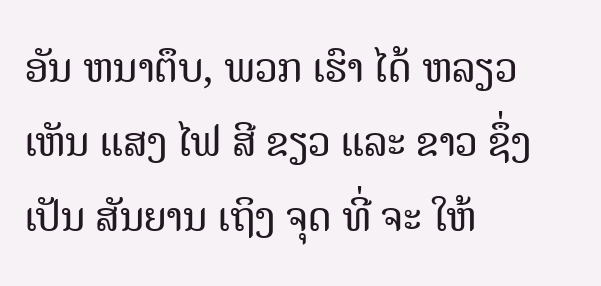ອັນ ຫນາຕຶບ, ພວກ ເຮົາ ໄດ້ ຫລຽວ ເຫັນ ແສງ ໄຟ ສີ ຂຽວ ແລະ ຂາວ ຊຶ່ງ ເປັນ ສັນຍານ ເຖິງ ຈຸດ ທີ່ ຈະ ໃຫ້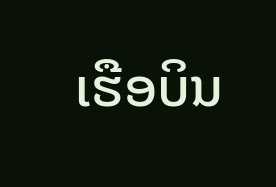ເຮືອບິນ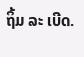ຖິ້ມ ລະ ເບີດ.